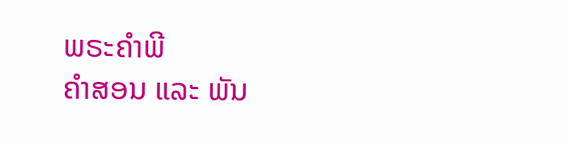ພຣະຄຳພີ
ຄຳສອນ ແລະ ພັນ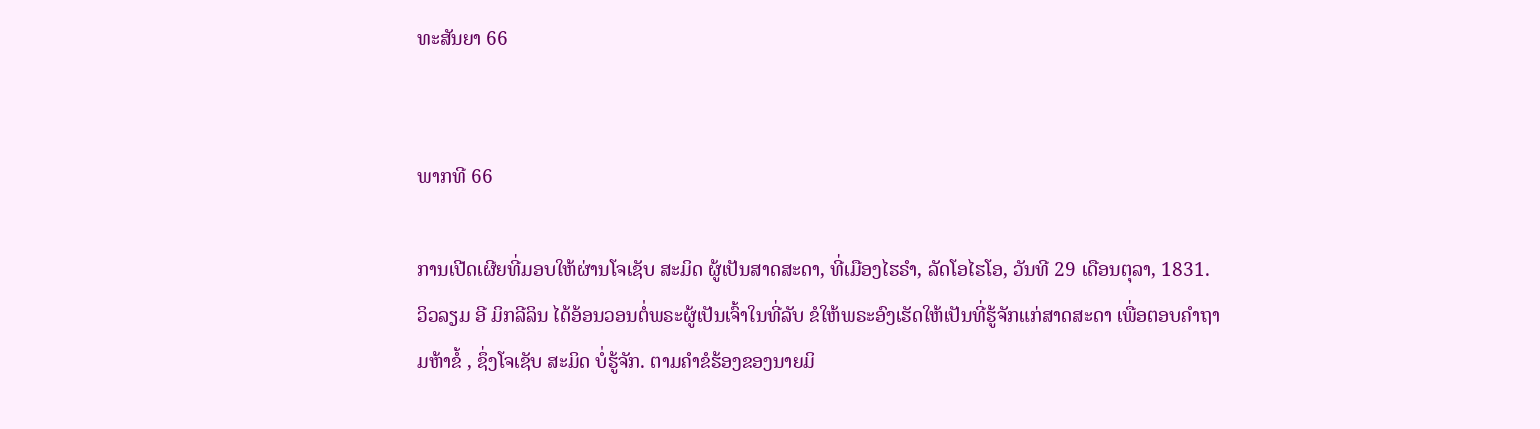ທະສັນຍາ 66


ພາກທີ 66

ການເປີດເຜີຍທີ່ມອບໃຫ້ຜ່ານໂຈເຊັບ ສະມິດ ຜູ້ເປັນສາດສະດາ, ທີ່ເມືອງໄຮຣຳ, ລັດໂອໄຮໂອ, ວັນທີ 29 ເດືອນຕຸລາ, 1831. ວິວລຽມ ອີ ມິກລີລິນ ໄດ້ອ້ອນວອນຕໍ່ພຣະຜູ້ເປັນເຈົ້າໃນທີ່ລັບ ຂໍໃຫ້ພຣະອົງເຮັດໃຫ້ເປັນທີ່ຮູ້ຈັກແກ່ສາດສະດາ ເພື່ອຕອບຄຳຖາມຫ້າຂໍ້ , ຊຶ່ງໂຈເຊັບ ສະມິດ ບໍ່ຮູ້ຈັກ. ຕາມຄຳຂໍຮ້ອງຂອງນາຍມິ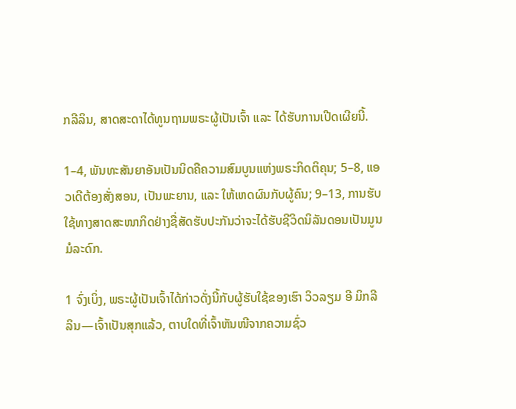ກລີລິນ, ສາດສະດາໄດ້ທູນຖາມພຣະຜູ້ເປັນເຈົ້າ ແລະ ໄດ້ຮັບການເປີດເຜີຍນີ້.

1–4, ພັນທະສັນຍາອັນເປັນນິດຄືຄວາມສົມບູນແຫ່ງພຣະກິດຕິຄຸນ; 5–8, ແອວເດີຕ້ອງສັ່ງສອນ, ເປັນພະຍານ, ແລະ ໃຫ້ເຫດຜົນກັບຜູ້ຄົນ; 9–13, ການຮັບໃຊ້ທາງສາດສະໜາກິດຢ່າງຊື່ສັດຮັບປະກັນວ່າຈະໄດ້ຮັບຊີວິດນິລັນດອນເປັນມູນມໍລະດົກ.

1 ຈົ່ງເບິ່ງ, ພຣະຜູ້ເປັນເຈົ້າໄດ້ກ່າວດັ່ງນີ້ກັບຜູ້ຮັບໃຊ້ຂອງເຮົາ ວິວລຽມ ອີ ມິກລີລິນ—ເຈົ້າເປັນສຸກແລ້ວ, ຕາບໃດທີ່ເຈົ້າຫັນໜີຈາກຄວາມຊົ່ວ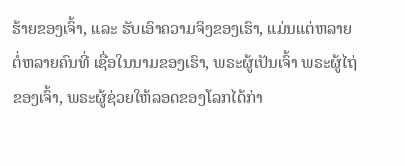ຮ້າຍຂອງເຈົ້າ, ແລະ ຮັບເອົາຄວາມຈິງຂອງເຮົາ, ແມ່ນແຕ່ຫລາຍຕໍ່ຫລາຍຄົນທີ່ ເຊື່ອໃນນາມຂອງເຮົາ, ພຣະຜູ້ເປັນເຈົ້າ ພຣະຜູ້ໄຖ່ຂອງເຈົ້າ, ພຣະຜູ້ຊ່ວຍໃຫ້ລອດຂອງໂລກໄດ້ກ່າ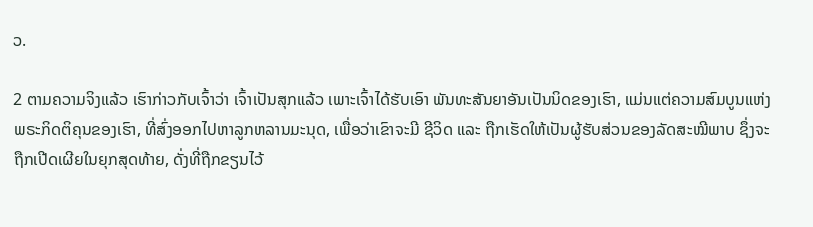ວ.

2 ຕາມຄວາມຈິງແລ້ວ ເຮົາກ່າວກັບເຈົ້າວ່າ ເຈົ້າເປັນສຸກແລ້ວ ເພາະເຈົ້າໄດ້ຮັບເອົາ ພັນທະສັນຍາອັນເປັນນິດຂອງເຮົາ, ແມ່ນແຕ່ຄວາມສົມບູນແຫ່ງພຣະກິດຕິຄຸນຂອງເຮົາ, ທີ່ສົ່ງອອກໄປຫາລູກຫລານມະນຸດ, ເພື່ອວ່າເຂົາຈະມີ ຊີວິດ ແລະ ຖືກເຮັດໃຫ້ເປັນຜູ້ຮັບສ່ວນຂອງລັດສະໝີພາບ ຊຶ່ງຈະຖືກເປີດເຜີຍໃນຍຸກສຸດທ້າຍ, ດັ່ງທີ່ຖືກຂຽນໄວ້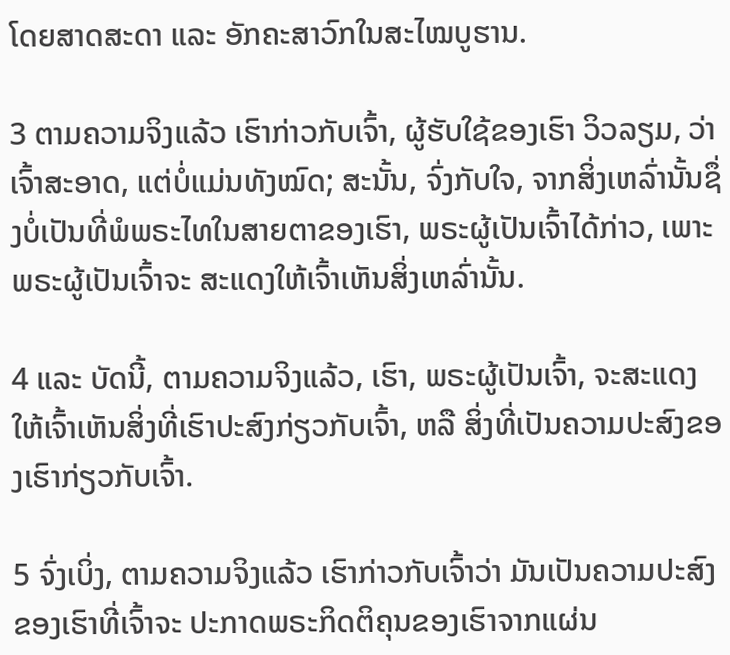ໂດຍສາດສະດາ ແລະ ອັກຄະສາວົກໃນສະໄໝບູຮານ.

3 ຕາມຄວາມຈິງແລ້ວ ເຮົາກ່າວກັບເຈົ້າ, ຜູ້ຮັບໃຊ້ຂອງເຮົາ ວິວລຽມ, ວ່າເຈົ້າສະອາດ, ແຕ່ບໍ່ແມ່ນທັງໝົດ; ສະນັ້ນ, ຈົ່ງກັບໃຈ, ຈາກສິ່ງເຫລົ່ານັ້ນຊຶ່ງບໍ່ເປັນທີ່ພໍພຣະໄທໃນສາຍຕາຂອງເຮົາ, ພຣະຜູ້ເປັນເຈົ້າໄດ້ກ່າວ, ເພາະພຣະຜູ້ເປັນເຈົ້າຈະ ສະແດງໃຫ້ເຈົ້າເຫັນສິ່ງເຫລົ່ານັ້ນ.

4 ແລະ ບັດນີ້, ຕາມຄວາມຈິງແລ້ວ, ເຮົາ, ພຣະຜູ້ເປັນເຈົ້າ, ຈະສະແດງໃຫ້ເຈົ້າເຫັນສິ່ງທີ່ເຮົາປະສົງກ່ຽວກັບເຈົ້າ, ຫລື ສິ່ງທີ່ເປັນຄວາມປະສົງຂອງເຮົາກ່ຽວກັບເຈົ້າ.

5 ຈົ່ງເບິ່ງ, ຕາມຄວາມຈິງແລ້ວ ເຮົາກ່າວກັບເຈົ້າວ່າ ມັນເປັນຄວາມປະສົງຂອງເຮົາທີ່ເຈົ້າຈະ ປະກາດພຣະກິດຕິຄຸນຂອງເຮົາຈາກແຜ່ນ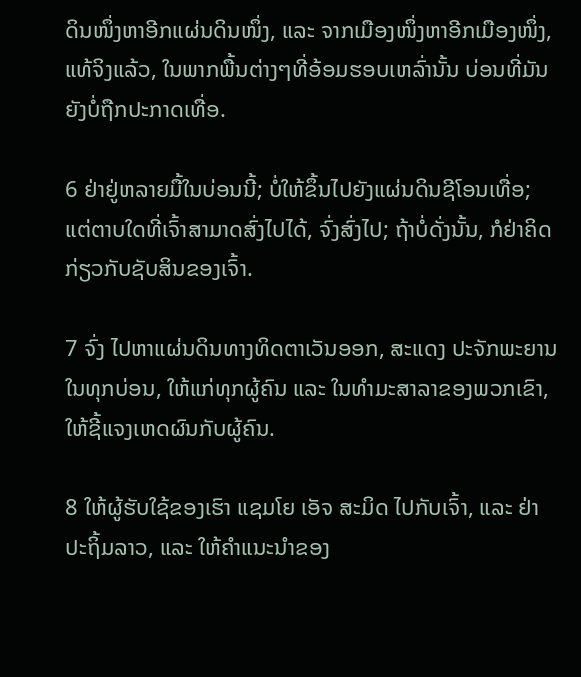ດິນໜຶ່ງຫາອີກແຜ່ນດິນໜຶ່ງ, ແລະ ຈາກເມືອງໜຶ່ງຫາອີກເມືອງໜຶ່ງ, ແທ້ຈິງແລ້ວ, ໃນພາກພື້ນຕ່າງໆທີ່ອ້ອມຮອບເຫລົ່ານັ້ນ ບ່ອນທີ່ມັນຍັງບໍ່ຖືກປະກາດເທື່ອ.

6 ຢ່າຢູ່ຫລາຍມື້ໃນບ່ອນນີ້; ບໍ່ໃຫ້ຂຶ້ນໄປຍັງແຜ່ນດິນຊີໂອນເທື່ອ; ແຕ່ຕາບໃດທີ່ເຈົ້າສາມາດສົ່ງໄປໄດ້, ຈົ່ງສົ່ງໄປ; ຖ້າບໍ່ດັ່ງນັ້ນ, ກໍຢ່າຄິດກ່ຽວກັບຊັບສິນຂອງເຈົ້າ.

7 ຈົ່ງ ໄປຫາແຜ່ນດິນທາງທິດຕາເວັນອອກ, ສະແດງ ປະຈັກພະຍານໃນທຸກບ່ອນ, ໃຫ້ແກ່ທຸກຜູ້ຄົນ ແລະ ໃນທຳມະສາລາຂອງພວກເຂົາ, ໃຫ້ຊີ້ແຈງເຫດຜົນກັບຜູ້ຄົນ.

8 ໃຫ້ຜູ້ຮັບໃຊ້ຂອງເຮົາ ແຊມໂຍ ເອັຈ ສະມິດ ໄປກັບເຈົ້າ, ແລະ ຢ່າປະຖິ້ມລາວ, ແລະ ໃຫ້ຄຳແນະນຳຂອງ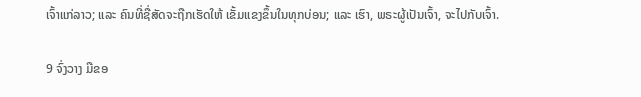ເຈົ້າແກ່ລາວ; ແລະ ຄົນທີ່ຊື່ສັດຈະຖືກເຮັດໃຫ້ ເຂັ້ມແຂງຂຶ້ນໃນທຸກບ່ອນ; ແລະ ເຮົາ, ພຣະຜູ້ເປັນເຈົ້າ, ຈະໄປກັບເຈົ້າ.

9 ຈົ່ງວາງ ມືຂອ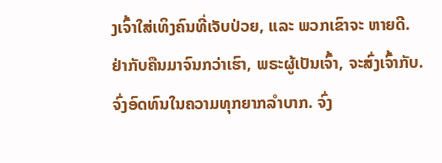ງເຈົ້າໃສ່ເທິງຄົນທີ່ເຈັບປ່ວຍ, ແລະ ພວກເຂົາຈະ ຫາຍດີ. ຢ່າກັບຄືນມາຈົນກວ່າເຮົາ, ພຣະຜູ້ເປັນເຈົ້າ, ຈະສົ່ງເຈົ້າກັບ. ຈົ່ງອົດທົນໃນຄວາມທຸກຍາກລຳບາກ. ຈົ່ງ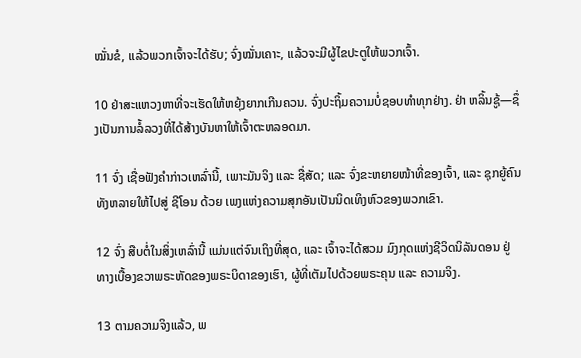ໝັ່ນຂໍ, ແລ້ວພວກເຈົ້າຈະໄດ້ຮັບ; ຈົ່ງໝັ່ນເຄາະ, ແລ້ວຈະມີຜູ້ໄຂປະຕູໃຫ້ພວກເຈົ້າ.

10 ຢ່າສະແຫວງຫາທີ່ຈະເຮັດໃຫ້ຫຍຸ້ງຍາກເກີນຄວນ. ຈົ່ງປະຖິ້ມຄວາມບໍ່ຊອບທຳທຸກຢ່າງ. ຢ່າ ຫລິ້ນຊູ້—ຊຶ່ງເປັນການລໍ້ລວງທີ່ໄດ້ສ້າງບັນຫາໃຫ້ເຈົ້າຕະຫລອດມາ.

11 ຈົ່ງ ເຊື່ອຟັງຄຳກ່າວເຫລົ່ານີ້, ເພາະມັນຈິງ ແລະ ຊື່ສັດ; ແລະ ຈົ່ງຂະຫຍາຍໜ້າທີ່ຂອງເຈົ້າ, ແລະ ຊຸກຍູ້ຄົນທັງຫລາຍໃຫ້ໄປສູ່ ຊີໂອນ ດ້ວຍ ເພງແຫ່ງຄວາມສຸກອັນເປັນນິດເທິງຫົວຂອງພວກເຂົາ.

12 ຈົ່ງ ສືບຕໍ່ໃນສິ່ງເຫລົ່ານີ້ ແມ່ນແຕ່ຈົນເຖິງທີ່ສຸດ, ແລະ ເຈົ້າຈະໄດ້ສວມ ມົງກຸດແຫ່ງຊີວິດນິລັນດອນ ຢູ່ທາງເບື້ອງຂວາພຣະຫັດຂອງພຣະບິດາຂອງເຮົາ, ຜູ້ທີ່ເຕັມໄປດ້ວຍພຣະຄຸນ ແລະ ຄວາມຈິງ.

13 ຕາມຄວາມຈິງແລ້ວ, ພ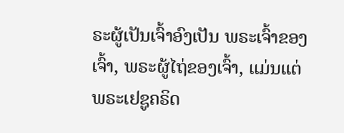ຣະຜູ້ເປັນເຈົ້າອົງເປັນ ພຣະເຈົ້າຂອງເຈົ້າ, ພຣະຜູ້ໄຖ່ຂອງເຈົ້າ, ແມ່ນແຕ່ພຣະເຢຊູຄຣິດ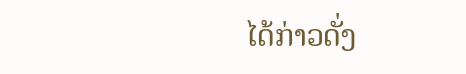ໄດ້ກ່າວດັ່ງ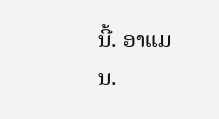ນີ້. ອາແມນ.